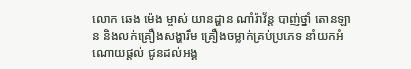លោក ឆេង ម៉េង ម្ចាស់ យានដ្ហាន ណាំរ៉ាវ័ន្ត បាញ់ថ្នាំ តោនឡាន និងលក់គ្រឿងសង្ហារឹម គ្រឿងចម្លាក់គ្រប់ប្រភេទ នាំយកអំណោយផ្តល់ ជូនដល់អង្គ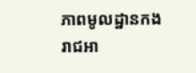ភាពមូលដ្ឋានកងរាជអា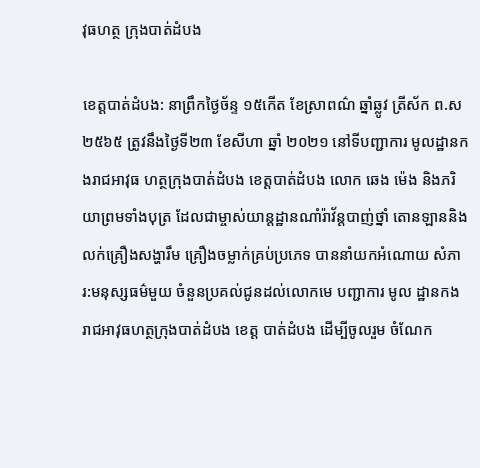វុធហត្ថ ក្រុងបាត់ដំបង

ខេត្តបាត់ដំបង: នាព្រឹកថ្ងៃច័ន្ទ ១៥កើត ខែស្រាពណ៌ ឆ្នាំឆ្លូវ ត្រីស័ក ព.ស ២៥៦៥ ត្រូវនឹងថ្ងៃទី២៣ ខែសីហា ឆ្នាំ ២០២១ នៅទីបញ្ជាការ មូលដ្ឋានកងរាជអាវុធ ហត្ថក្រុងបាត់ដំបង ខេត្តបាត់ដំបង លោក ឆេង ម៉េង និងភរិយាព្រមទាំងបុត្រ ដែលជាម្ចាស់យាន្តដ្ឋានណាំរ៉ាវ័ន្តបាញ់ថ្នាំ តោនឡាននិង លក់គ្រឿងសង្ហារឹម គ្រឿងចម្លាក់គ្រប់ប្រភេទ បាននាំយកអំណោយ សំភារ:មនុស្សធម៌មួយ ចំនួនប្រគល់ជូនដល់លោកមេ បញ្ជាការ មូល ដ្ឋានកង រាជអាវុធហត្ថក្រុងបាត់ដំបង ខេត្ត បាត់ដំបង ដើម្បីចូលរួម ចំណែក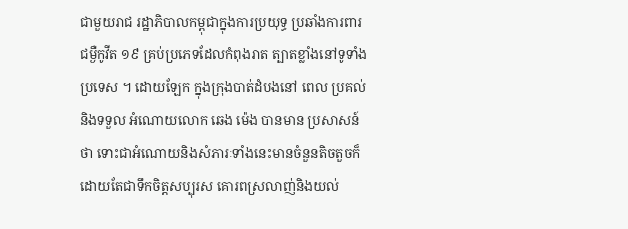ជាមួយរាជ រដ្ឋាភិបាលកម្ពុជាក្នុងការប្រយុទ្ធ ប្រឆាំងការពារជម្ងឺកូវីត ១៩ គ្រប់ប្រភេទដែលកំពុងរាត ត្បាតខ្លាំងនៅទូទាំងប្រទេស ។ ដោយឡែក ក្នុងក្រុងបាត់ដំបងនៅ ពេល ប្រគល់និងទទួល អំណោយលោក ឆេង ម៉េង បានមាន ប្រសាសន៍ថា ទោះជាអំណោយនិងសំភារៈទាំងនេះមានចំនួនតិចតួចក៏ដោយតែជាទឹកចិត្តសប្បុរស គោរពស្រលាញ់និងយល់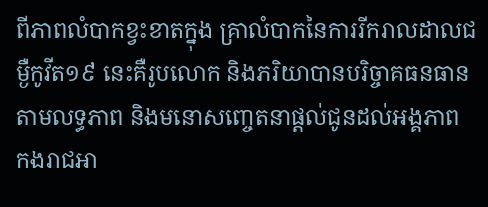ពីភាពលំបាកខ្វះខាតក្នុង គ្រាលំបាកនៃការរីករាលដាលជម្ងឺកូវីត១៩ នេះគឺរូបលោក និងភរិយាបានបរិច្ចាគធនធាន តាមលទ្ធភាព និងមនោសញ្ចេតនាផ្តល់ជូនដល់អង្គភាព កងរាជអា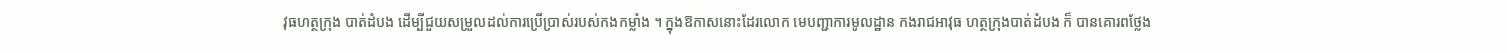វុធហត្ថក្រុង បាត់ដំបង ដើម្បីជួយសម្រួលដល់ការប្រើប្រាស់របស់កងកម្លាំង ។ ក្នុងឱកាសនោះដែរលោក មេបញ្ជាការមូលដ្ឋាន កងរាជអាវុធ ហត្ថក្រុងបាត់ដំបង ក៏ បានគោរពថ្លែង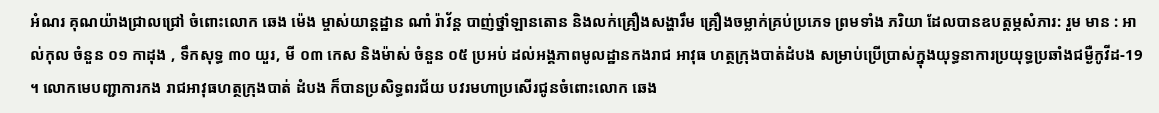អំណរ គុណយ៉ាងជ្រាលជ្រៅ ចំពោះលោក ឆេង ម៉េង ម្ចាស់យាន្តដ្ឋាន ណាំ រ៉ាវ័ន្ត បាញ់ថ្នាំឡានតោន និងលក់គ្រឿងសង្ហារឹម គ្រឿងចម្លាក់គ្រប់ប្រភេទ ព្រមទាំង ភរិយា ដែលបានឧបត្តម្ភសំភារ: រួម មាន : អាល់កុល ចំនួន ០១ កាដុង , ទឹកសុទ្ធ ៣០ យួរ, មី ០៣ កេស និងម៉ាស់ ចំនួន ០៥ ប្រអប់ ដល់អង្គភាពមូលដ្ឋានកងរាជ អាវុធ ហត្ថក្រុងបាត់ដំបង សម្រាប់ប្រើប្រាស់ក្នុងយុទ្ធនាការប្រយុទ្ធប្រឆាំងជម្ងឺកូវីដ-19 ។ លោកមេបញ្ជាការកង រាជអាវុធហត្ថក្រុងបាត់ ដំបង ក៏បានប្រសិទ្ធពរជ័យ បវរមហាប្រសើរជូនចំពោះលោក ឆេង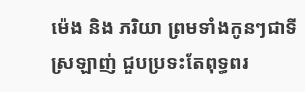ម៉េង និង ភរិយា ព្រមទាំងកូនៗជាទីស្រឡាញ់ ជួបប្រទះតែពុទ្ធពរ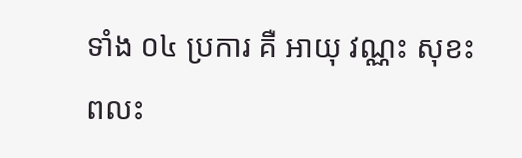ទាំង ០៤ ប្រការ គឺ អាយុ វណ្ណះ សុខះ ពលះ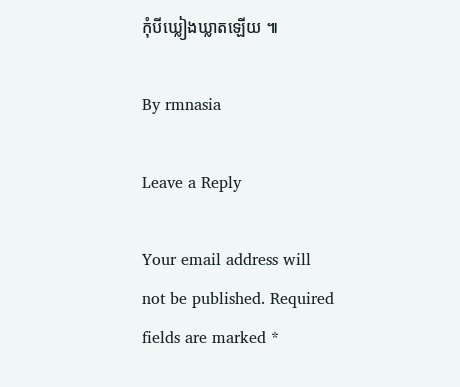កុំបីឃ្លៀងឃ្លាតឡើយ ៕

By rmnasia

Leave a Reply

Your email address will not be published. Required fields are marked *